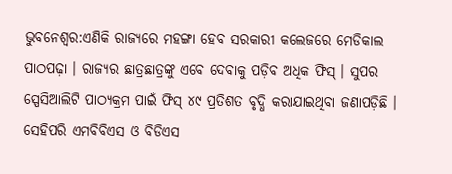ଭୁବନେଶ୍ୱର:ଏଣିକି ରାଜ୍ୟରେ ମହଙ୍ଗା ହେବ ସରକାରୀ କଲେଜରେ ମେଡିକାଲ ପାଠପଢ଼ା । ରାଜ୍ୟର ଛାତ୍ରଛାତ୍ରଙ୍କୁ ଏବେ ଦେବାକୁ ପଡ଼ିବ ଅଧିକ ଫିସ୍ । ସୁପର ସ୍ପେସିଆଲିଟି ପାଠ୍ୟକ୍ରମ ପାଇଁ ଫିସ୍ ୪୯ ପ୍ରତିଶତ ବୃଦ୍ଧି କରାଯାଇଥିବା ଜଣାପଡ଼ିଛି । ସେହିପରି ଏମବିବିଏସ ଓ ବିଡିଏସ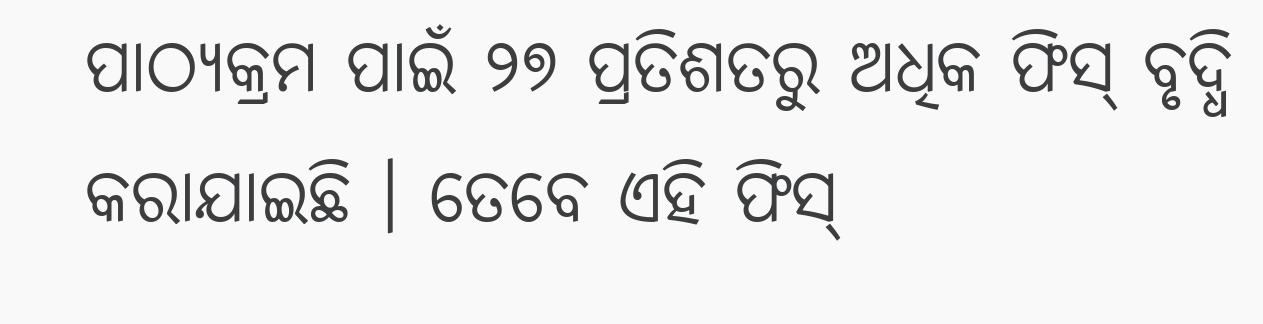ପାଠ୍ୟକ୍ରମ ପାଇଁ ୨୭ ପ୍ରତିଶତରୁ ଅଧିକ ଫିସ୍ ବୃଦ୍ଧି କରାଯାଇଛି । ତେବେ ଏହି ଫିସ୍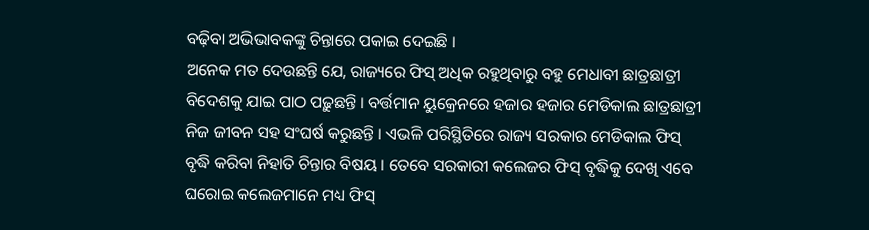ବଢ଼ିବା ଅଭିଭାବକଙ୍କୁ ଚିନ୍ତାରେ ପକାଇ ଦେଇଛି ।
ଅନେକ ମତ ଦେଉଛନ୍ତି ଯେ, ରାଜ୍ୟରେ ଫିସ୍ ଅଧିକ ରହୁଥିବାରୁ ବହୁ ମେଧାବୀ ଛାତ୍ରଛାତ୍ରୀ ବିଦେଶକୁ ଯାଇ ପାଠ ପଢ଼ୁଛନ୍ତି । ବର୍ତ୍ତମାନ ୟୁକ୍ରେନରେ ହଜାର ହଜାର ମେଡିକାଲ ଛାତ୍ରଛାତ୍ରୀ ନିଜ ଜୀବନ ସହ ସଂଘର୍ଷ କରୁଛନ୍ତି । ଏଭଳି ପରିସ୍ଥିତିରେ ରାଜ୍ୟ ସରକାର ମେଡିକାଲ ଫିସ୍ ବୃଦ୍ଧି କରିବା ନିହାତି ଚିନ୍ତାର ବିଷୟ । ତେବେ ସରକାରୀ କଲେଜର ଫିସ୍ ବୃଦ୍ଧିକୁ ଦେଖି ଏବେ ଘରୋଇ କଲେଜମାନେ ମଧ୍ୟ ଫିସ୍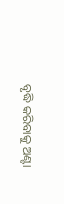ବୃଦ୍ଧି କରିବାକୁ ଅଣ୍ଟା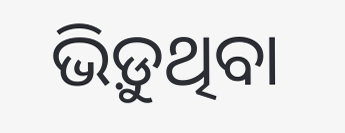ଭିଡ଼ୁଥିବା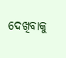ଦେଖିବାକୁ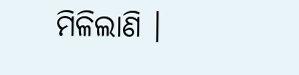ମିଳିଲାଣି ।